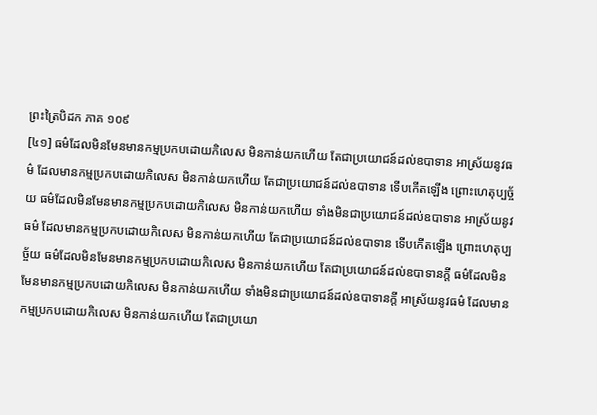ព្រះត្រៃបិដក ភាគ ១០៩
[៤១] ធម៌ដែលមិនមែនមានកម្មប្រកបដោយកិលេស មិនកាន់យកហើយ តែជាប្រយោជន៍ដល់ឧបាទាន អាស្រ័យនូវធម៌ ដែលមានកម្មប្រកបដោយកិលេស មិនកាន់យកហើយ តែជាប្រយោជន៍ដល់ឧបាទាន ទើបកើតឡើង ព្រោះហេតុប្បច្ច័យ ធម៌ដែលមិនមែនមានកម្មប្រកបដោយកិលេស មិនកាន់យកហើយ ទាំងមិនជាប្រយោជន៍ដល់ឧបាទាន អាស្រ័យនូវធម៌ ដែលមានកម្មប្រកបដោយកិលេស មិនកាន់យកហើយ តែជាប្រយោជន៍ដល់ឧបាទាន ទើបកើតឡើង ព្រោះហេតុប្បច្ច័យ ធម៌ដែលមិនមែនមានកម្មប្រកបដោយកិលេស មិនកាន់យកហើយ តែជាប្រយោជន៍ដល់ឧបាទានក្តី ធម៌ដែលមិនមែនមានកម្មប្រកបដោយកិលេស មិនកាន់យកហើយ ទាំងមិនជាប្រយោជន៍ដល់ឧបាទានក្តី អាស្រ័យនូវធម៌ ដែលមានកម្មប្រកបដោយកិលេស មិនកាន់យកហើយ តែជាប្រយោ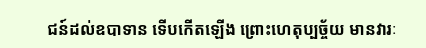ជន៍ដល់ឧបាទាន ទើបកើតឡើង ព្រោះហេតុប្បច្ច័យ មានវារៈ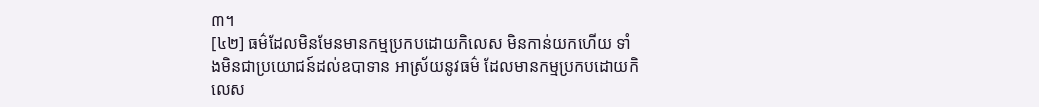៣។
[៤២] ធម៌ដែលមិនមែនមានកម្មប្រកបដោយកិលេស មិនកាន់យកហើយ ទាំងមិនជាប្រយោជន៍ដល់ឧបាទាន អាស្រ័យនូវធម៌ ដែលមានកម្មប្រកបដោយកិលេស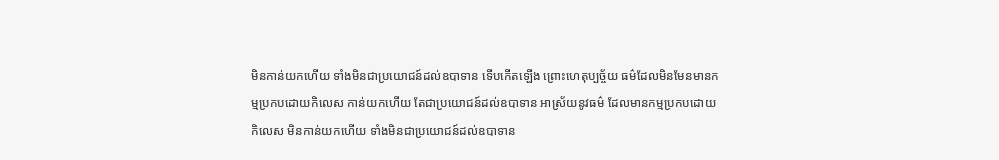មិនកាន់យកហើយ ទាំងមិនជាប្រយោជន៍ដល់ឧបាទាន ទើបកើតឡើង ព្រោះហេតុប្បច្ច័យ ធម៌ដែលមិនមែនមានកម្មប្រកបដោយកិលេស កាន់យកហើយ តែជាប្រយោជន៍ដល់ឧបាទាន អាស្រ័យនូវធម៌ ដែលមានកម្មប្រកបដោយកិលេស មិនកាន់យកហើយ ទាំងមិនជាប្រយោជន៍ដល់ឧបាទាន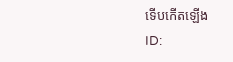ទើបកើតឡើង
ID: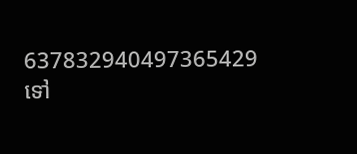637832940497365429
ទៅ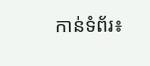កាន់ទំព័រ៖